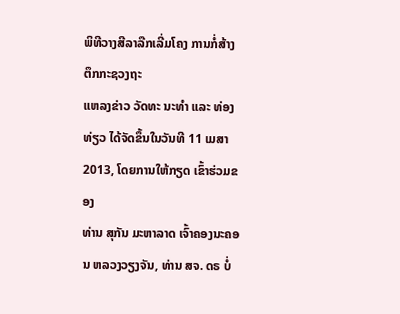ພິທີວາງສີລາລືກເລີ່ມໂຄງ ການກໍ່ສ້າງຕຶກກະຊວງຖະ
ແຫລງຂ່າວ ວັດທະ ນະທຳ ແລະ ທ່ອງທ່ຽວ ໄດ້ຈັດຂຶ້ນໃນວັນທີ 11 ເມສາ 2013, ໂດຍການໃຫ້ກຽດ ເຂົ້າຮ່ວມຂອງ
ທ່ານ ສຸກັນ ມະຫາລາດ ເຈົ້າຄອງນະຄອນ ຫລວງວຽງຈັນ, ທ່ານ ສຈ. ດຣ ບໍ່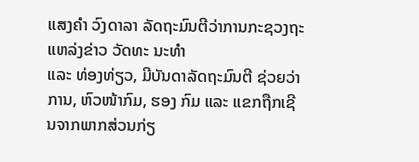ແສງຄຳ ວົງດາລາ ລັດຖະມົນຕີວ່າການກະຊວງຖະແຫລ່ງຂ່າວ ວັດທະ ນະທຳ
ແລະ ທ່ອງທ່ຽວ, ມີບັນດາລັດຖະມົນຕີ ຊ່ວຍວ່າການ, ຫົວໜ້າກົມ, ຮອງ ກົມ ແລະ ແຂກຖືກເຊີນຈາກພາກສ່ວນກ່ຽ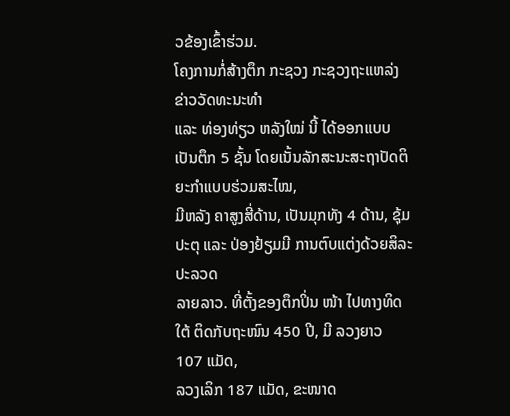ວຂ້ອງເຂົ້າຮ່ວມ.
ໂຄງການກໍ່ສ້າງຕຶກ ກະຊວງ ກະຊວງຖະແຫລ່ງຂ່າວວັດທະນະທຳ
ແລະ ທ່ອງທ່ຽວ ຫລັງໃໝ່ ນີ້ ໄດ້ອອກແບບເປັນຕຶກ 5 ຊັ້ນ ໂດຍເນັ້ນລັກສະນະສະຖາປັດຕິ ຍະກຳແບບຮ່ວມສະໄໝ,
ມີຫລັງ ຄາສູງສີ່ດ້ານ, ເປັນມຸກທັງ 4 ດ້ານ, ຊຸ້ມປະຕຸ ແລະ ປ່ອງຢ້ຽມມີ ການຕົບແຕ່ງດ້ວຍສິລະປະລວດ
ລາຍລາວ. ທີ່ຕັ້ງຂອງຕຶກປິ່ນ ໜ້າ ໄປທາງທິດໃຕ້ ຕິດກັບຖະໜົນ 450 ປີ, ມີ ລວງຍາວ 107 ແມັດ,
ລວງເລິກ 187 ແມັດ, ຂະໜາດ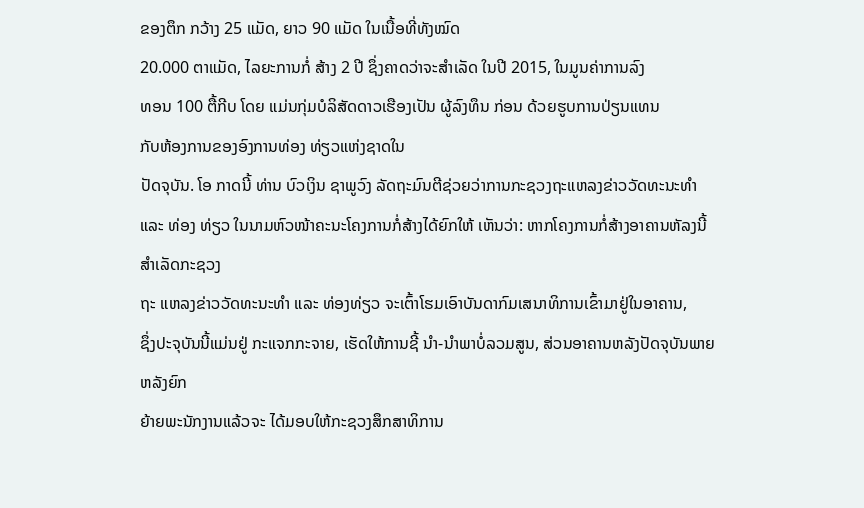ຂອງຕຶກ ກວ້າງ 25 ແມັດ, ຍາວ 90 ແມັດ ໃນເນື້ອທີ່ທັງໝົດ
20.000 ຕາແມັດ, ໄລຍະການກໍ່ ສ້າງ 2 ປີ ຊຶ່ງຄາດວ່າຈະສຳເລັດ ໃນປີ 2015, ໃນມູນຄ່າການລົງ
ທອນ 100 ຕື້ກີບ ໂດຍ ແມ່ນກຸ່ມບໍລິສັດດາວເຮືອງເປັນ ຜູ້ລົງທຶນ ກ່ອນ ດ້ວຍຮູບການປ່ຽນແທນ
ກັບຫ້ອງການຂອງອົງການທ່ອງ ທ່ຽວແຫ່ງຊາດໃນ
ປັດຈຸບັນ. ໂອ ກາດນີ້ ທ່ານ ບົວເງິນ ຊາພູວົງ ລັດຖະມົນຕີຊ່ວຍວ່າການກະຊວງຖະແຫລງຂ່າວວັດທະນະທຳ
ແລະ ທ່ອງ ທ່ຽວ ໃນນາມຫົວໜ້າຄະນະໂຄງການກໍ່ສ້າງໄດ້ຍົກໃຫ້ ເຫັນວ່າ: ຫາກໂຄງການກໍ່ສ້າງອາຄານຫັລງນີ້ສຳເລັດກະຊວງ
ຖະ ແຫລງຂ່າວວັດທະນະທຳ ແລະ ທ່ອງທ່ຽວ ຈະເຕົ້າໂຮມເອົາບັນດາກົມເສນາທິການເຂົ້າມາຢູ່ໃນອາຄານ,
ຊຶ່ງປະຈຸບັນນີ້ແມ່ນຢູ່ ກະແຈກກະຈາຍ, ເຮັດໃຫ້ການຊີ້ ນຳ-ນຳພາບໍ່ລວມສູນ, ສ່ວນອາຄານຫລັງປັດຈຸບັນພາຍຫລັງຍົກ
ຍ້າຍພະນັກງານແລ້ວຈະ ໄດ້ມອບໃຫ້ກະຊວງສຶກສາທິການ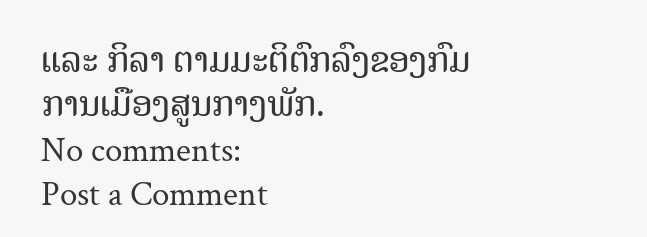ແລະ ກິລາ ຕາມມະຕິຕົກລົງຂອງກົມການເມືອງສູນກາງພັກ.
No comments:
Post a Comment